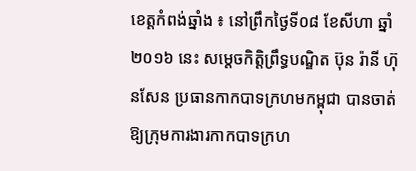ខេត្តកំពង់ឆ្នាំង ៖ នៅព្រឹកថ្ងៃទី០៨ ខែសីហា ឆ្នាំ២០១៦ នេះ សម្តេចកិត្តិព្រឹទ្ធបណ្ឌិត ប៊ុន រ៉ានី ហ៊ុនសែន ប្រធានកាកបាទក្រហមកម្ពុជា បានចាត់ឱ្យក្រុមការងារកាកបាទក្រហ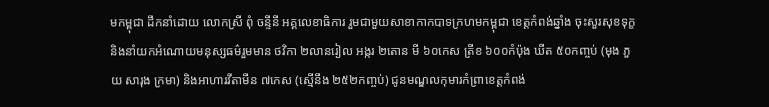មកម្ពុជា ដឹកនាំដោយ លោកស្រី ពុំ ចន្ទីនី អគ្គលេខាធិការ រួមជាមួយសាខាកាកបាទក្រហមកម្ពុជា ខេត្តកំពង់ឆ្នាំង ចុះសួរសុខទុក្ខ និងនាំយកអំណោយមនុស្សធម៌រួមមាន ថវិកា ២លានរៀល អង្ករ ២តោន មី ៦០កេស ត្រីខ ៦០០កំប៉ុង ឃីត ៥០កញ្ចប់ (មុង ភួយ សារុង ក្រមា) និងអាហារវីតាមីន ៧កេស (ស្មើនឹង ២៥២កញ្ចប់) ជូនមណ្ឌលកុមារកំព្រាខេត្តកំពង់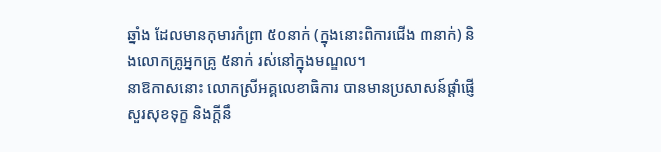ឆ្នាំង ដែលមានកុមារកំព្រា ៥០នាក់ (ក្នុងនោះពិការជើង ៣នាក់) និងលោកគ្រូអ្នកគ្រូ ៥នាក់ រស់នៅក្នុងមណ្ឌល។
នាឱកាសនោះ លោកស្រីអគ្គលេខាធិការ បានមានប្រសាសន៍ផ្តាំផ្ញើសួរសុខទុក្ខ និងក្តីនឹ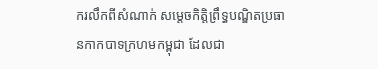ករលឹកពីសំណាក់ សម្តេចកិត្តិព្រឹទ្ធបណ្ឌិតប្រធានកាកបាទក្រហមកម្ពុជា ដែលជា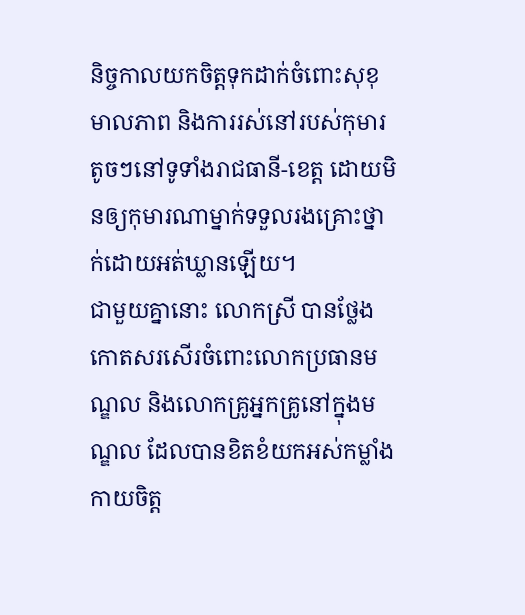និច្ចកាលយកចិត្តទុកដាក់ចំពោះសុខុមាលភាព និងការរស់នៅរបស់កុមារតូចៗនៅទូទាំងរាជធានី-ខេត្ត ដោយមិនឲ្យកុមារណាម្នាក់ទទួលរងគ្រោះថ្នាក់ដោយអត់ឃ្លានឡើយ។
ជាមួយគ្នានោះ លោកស្រី បានថ្លែងកោតសរសើរចំពោះលោកប្រធានមណ្ឌល និងលោកគ្រូអ្នកគ្រូនៅក្នុងមណ្ឌល ដែលបានខិតខំយកអស់កម្លាំងកាយចិត្ត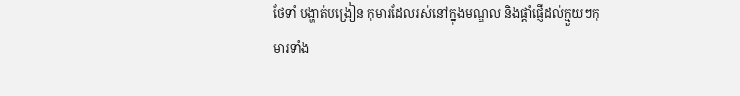ថែទាំ បង្ហាត់បង្រៀន កុមារដែលរស់នៅក្នុងមណ្ឌល និងផ្តាំផ្ញើដល់ក្មួយៗកុមារទាំង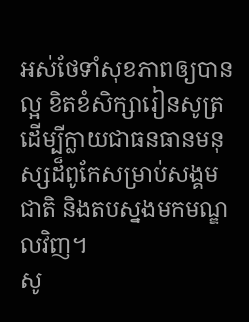អស់ថែទាំសុខភាពឲ្យបានល្អ ខិតខំសិក្សារៀនសូត្រ ដើម្បីក្លាយជាធនធានមនុស្សដ៏ពូកែសម្រាប់សង្គមជាតិ និងតបស្នងមកមណ្ឌលវិញ។
សូ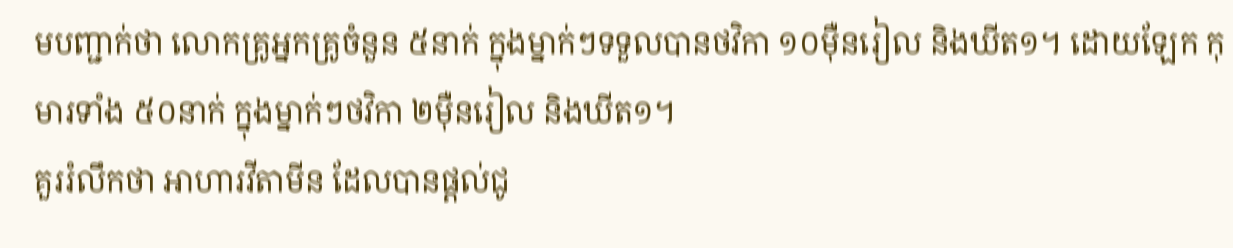មបញ្ជាក់ថា លោកគ្រូអ្នកគ្រូចំនួន ៥នាក់ ក្នុងម្នាក់ៗទទួលបានថវិកា ១០ម៉ឺនរៀល និងឃីត១។ ដោយឡែក កុមារទាំង ៥០នាក់ ក្នុងម្នាក់ៗថវិកា ២ម៉ឺនរៀល និងឃីត១។
គួររំលឹកថា អាហារវីតាមីន ដែលបានផ្តល់ជូ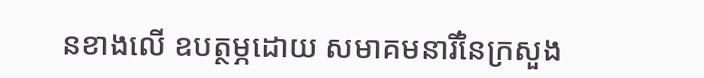នខាងលើ ឧបត្ថម្ភដោយ សមាគមនារីនៃក្រសួង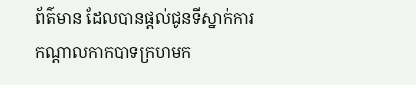ព័ត៌មាន ដែលបានផ្តល់ជូនទីស្នាក់ការកណ្តាលកាកបាទក្រហមក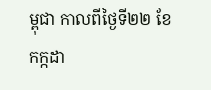ម្ពុជា កាលពីថ្ងៃទី២២ ខែកក្កដា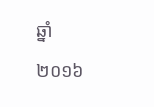ឆ្នាំ២០១៦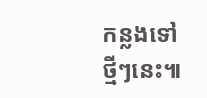កន្លងទៅថ្មីៗនេះ៕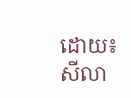ដោយ៖ សីលា